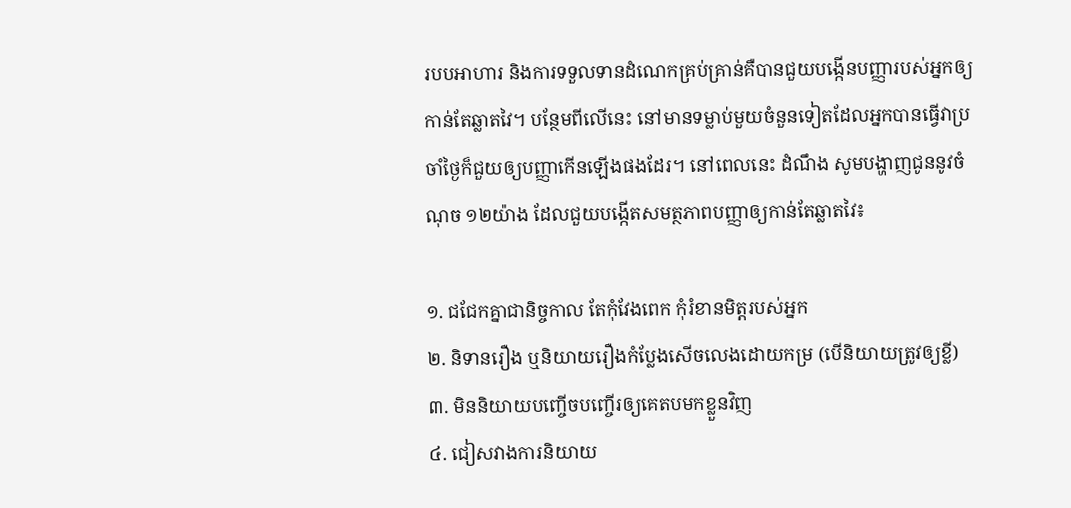របបអាហារ និងការទទួលទានដំណេកគ្រប់គ្រាន់គឺបានជួយបង្កើនបញ្ញារបស់អ្នកឲ្យកាន់តែឆ្លាតវៃ។ បន្ថែមពីលើនេះ នៅមានទម្លាប់មួយចំនួនទៀតដែលអ្នកបានធ្វើវាប្រចាំថ្ងៃក៏ជួយឲ្យបញ្ញាកើនឡើងផងដែរ។ នៅពេលនេះ ដំណឹង សូមបង្ហាញជូននូវចំណុច ១២យ៉ាង ដែលជួយបង្កើតសមត្ថភាពបញ្ញាឲ្យកាន់តែឆ្លាតវៃ៖

១. ជជែកគ្នាជានិច្ចកាល តែកុំវែងពេក កុំរំខានមិត្តរបស់អ្នក
២. និទានរឿង ឬនិយាយរឿងកំប្លែងសើចលេងដោយកម្រ (បើនិយាយត្រូវឲ្យខ្លី)
៣. មិននិយាយបញ្ចើចបញ្ចើរឲ្យគេតបមកខ្លួនវិញ
៤. ជៀសវាងការនិយាយ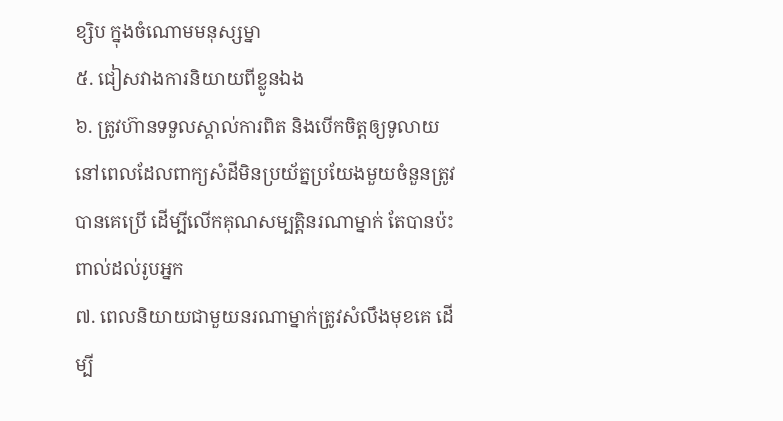ខ្សិប ក្នុងចំណោមមនុស្សម្នា
៥. ជៀសវាងការនិយាយពីខ្លូនឯង
៦. ត្រូវហ៊ានទទួលស្គាល់ការពិត និងបើកចិត្តឲ្យទូលាយ នៅពេលដែលពាក្យសំដីមិនប្រយ័ត្នប្រយែងមួយចំនួនត្រូវបានគេប្រើ ដើម្បីលើកគុណសម្បត្តិនរណាម្នាក់ តែបានប៉ះពាល់ដល់រូបអ្នក
៧. ពេលនិយាយជាមួយនរណាម្នាក់ត្រូវសំលឹងមុខគេ ដើម្បី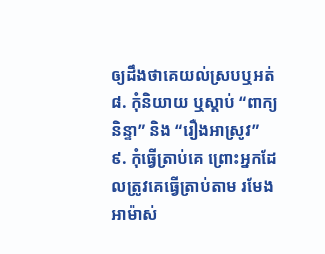ឲ្យដឹងថាគេយល់ស្របឬអត់
៨. កុំនិយាយ ឬស្តាប់ “ពាក្យនិន្ទា” និង “រឿងអាស្រូវ”
៩. កុំធ្វើត្រាប់គេ ព្រោះអ្នកដែលត្រូវគេធ្វើត្រាប់តាម រមែងអាម៉ាស់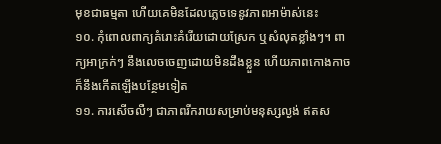មុខជាធម្មតា ហើយគេមិនដែលភ្លេចទេនូវភាពអាម៉ាស់នេះ
១០. កុំពោលពាក្យគំរោះគំរើយដោយស្រែក ឬសំលុតខ្លាំងៗ។ ពាក្យអាក្រក់ៗ នឹងលេចចេញដោយមិនដឹងខ្លួន ហើយភាពកោងកាច ក៏នឹងកើតឡើងបន្ថែមទៀត
១១. ការសើចលឺៗ ជាភាពរីករាយសម្រាប់មនុស្សល្ងង់ ឥតស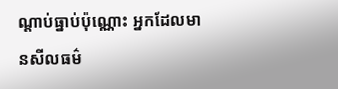ណ្តាប់ធ្នាប់ប៉ុណ្ណោះ អ្នកដែលមានសីលធម៌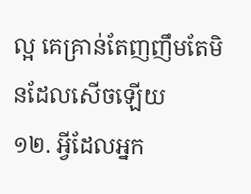ល្អ គេគ្រាន់តែញញឹមតែមិនដែលសើចឡើយ
១២. អ្វីដែលអ្នក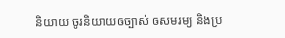និយាយ ចូរនិយាយឲច្បាស់ ឲសមរម្យ និងប្រ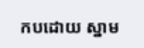កបដោយ ស្នាម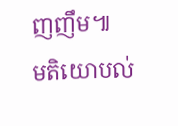ញញឹម៕
មតិយោបល់